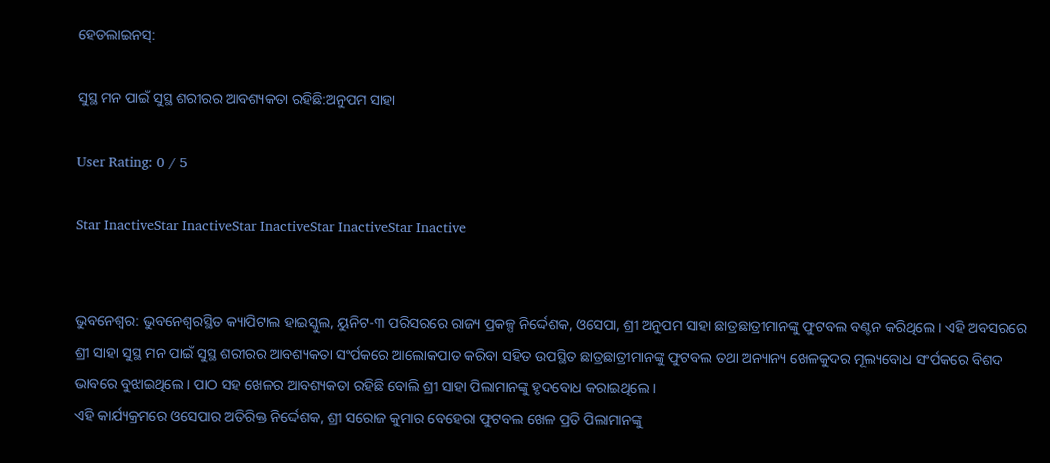ହେଡଲାଇନସ୍:

ସୁସ୍ଥ ମନ ପାଇଁ ସୁସ୍ଥ ଶରୀରର ଆବଶ୍ୟକତା ରହିଛି:ଅନୁପମ ସାହା

User Rating: 0 / 5

Star InactiveStar InactiveStar InactiveStar InactiveStar Inactive


ଭୁବନେଶ୍ୱର: ଭୁବନେଶ୍ୱରସ୍ଥିତ କ୍ୟାପିଟାଲ ହାଇସ୍କୁଲ, ୟୁନିଟ-୩ ପରିସରରେ ରାଜ୍ୟ ପ୍ରକଳ୍ପ ନିର୍ଦ୍ଦେଶକ, ଓସେପା, ଶ୍ରୀ ଅନୁପମ ସାହା ଛାତ୍ରଛାତ୍ରୀମାନଙ୍କୁ ଫୁଟବଲ ବଣ୍ଟନ କରିଥିଲେ । ଏହି ଅବସରରେ ଶ୍ରୀ ସାହା ସୁସ୍ଥ ମନ ପାଇଁ ସୁସ୍ଥ ଶରୀରର ଆବଶ୍ୟକତା ସଂର୍ପକରେ ଆଲୋକପାତ କରିବା ସହିତ ଉପସ୍ଥିତ ଛାତ୍ରଛାତ୍ରୀମାନଙ୍କୁ ଫୁଟବଲ ତଥା ଅନ୍ୟାନ୍ୟ ଖେଳକୁଦର ମୂଲ୍ୟବୋଧ ସଂର୍ପକରେ ବିଶଦ ଭାବରେ ବୁଝାଇଥିଲେ । ପାଠ ସହ ଖେଳର ଆବଶ୍ୟକତା ରହିଛି ବୋଲି ଶ୍ରୀ ସାହା ପିଲାମାନଙ୍କୁ ହୃଦବୋଧ କରାଇଥିଲେ ।
ଏହି କାର୍ଯ୍ୟକ୍ରମରେ ଓସେପାର ଅତିରିକ୍ତ ନିର୍ଦ୍ଦେଶକ, ଶ୍ରୀ ସରୋଜ କୁମାର ବେହେରା ଫୁଟବଲ ଖେଳ ପ୍ରତି ପିଲାମାନଙ୍କୁ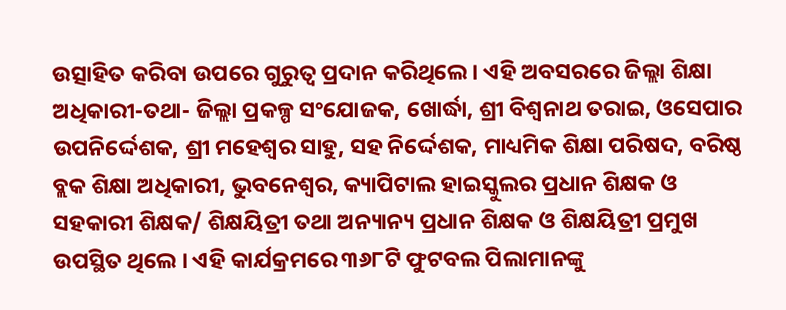ଉତ୍ସାହିତ କରିବା ଉପରେ ଗୁରୁତ୍ୱ ପ୍ରଦାନ କରିଥିଲେ । ଏହି ଅବସରରେ ଜିଲ୍ଲା ଶିକ୍ଷା ଅଧିକାରୀ-ତଥା- ଜିଲ୍ଲା ପ୍ରକଳ୍ପ ସଂଯୋଜକ, ଖୋର୍ଦ୍ଧା, ଶ୍ରୀ ବିଶ୍ୱନାଥ ତରାଇ, ଓସେପାର ଉପନିର୍ଦ୍ଦେଶକ, ଶ୍ରୀ ମହେଶ୍ୱର ସାହୁ, ସହ ନିର୍ଦ୍ଦେଶକ, ମାଧ୍ୟମିକ ଶିକ୍ଷା ପରିଷଦ, ବରିଷ୍ଠ ବ୍ଲକ ଶିକ୍ଷା ଅଧିକାରୀ, ଭୁବନେଶ୍ୱର, କ୍ୟାପିଟାଲ ହାଇସ୍କୁଲର ପ୍ରଧାନ ଶିକ୍ଷକ ଓ ସହକାରୀ ଶିକ୍ଷକ/ ଶିକ୍ଷୟିତ୍ରୀ ତଥା ଅନ୍ୟାନ୍ୟ ପ୍ରଧାନ ଶିକ୍ଷକ ଓ ଶିକ୍ଷୟିତ୍ରୀ ପ୍ରମୁଖ ଉପସ୍ଥିତ ଥିଲେ । ଏହି କାର୍ଯକ୍ରମରେ ୩୬୮ଟି ଫୁଟବଲ ପିଲାମାନଙ୍କୁ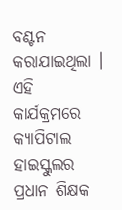ବଣ୍ଟନ କରାଯାଇଥିଲା ।
ଏହି କାର୍ଯକ୍ରମରେ କ୍ୟାପିଟାଲ ହାଇସ୍କୁଲର ପ୍ରଧାନ ଶିକ୍ଷକ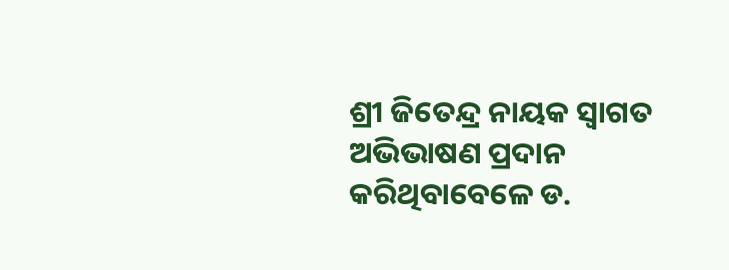ଶ୍ରୀ ଜିତେନ୍ଦ୍ର ନାୟକ ସ୍ୱାଗତ ଅଭିଭାଷଣ ପ୍ରଦାନ କରିଥିବାବେଳେ ଡ.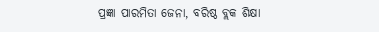ପ୍ରଜ୍ଞା ପାରମିତା ଜେନା, ବରିଷ୍ଠ ବ୍ଲକ ଶିକ୍ଷା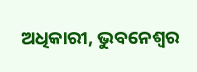ଅଧିକାରୀ, ଭୁବନେଶ୍ୱର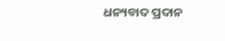ଧନ୍ୟବାଦ ପ୍ରଦାନ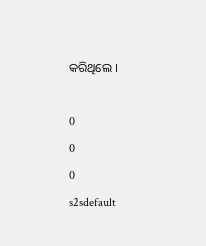କରିଥିଲେ ।

0
0
0
s2sdefault